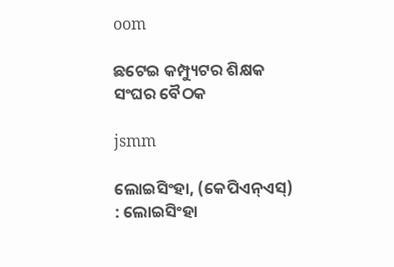oom

ଛଟେଇ କମ୍ପ୍ୟୁଟର ଶିକ୍ଷକ ସଂଘର ବୈଠକ

jsmm

ଲୋଇସିଂହା, (କେପିଏନ୍‌ଏସ୍‌) : ଲୋଇସିଂହା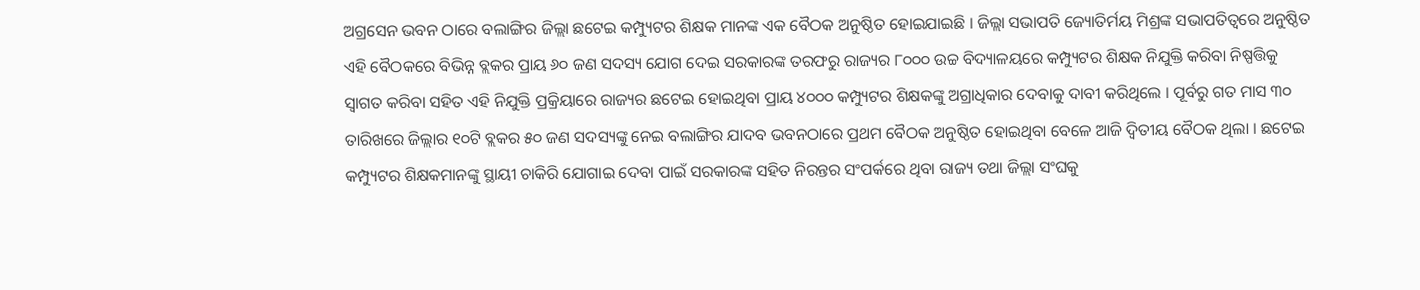ଅଗ୍ରସେନ ଭବନ ଠାରେ ବଲାଙ୍ଗିର ଜିଲ୍ଲା ଛଟେଇ କମ୍ପ୍ୟୁଟର ଶିକ୍ଷକ ମାନଙ୍କ ଏକ ବୈଠକ ଅନୁଷ୍ଠିତ ହୋଇଯାଇଛି । ଜିଲ୍ଲା ସଭାପତି ଜ୍ୟୋତିର୍ମୟ ମିଶ୍ରଙ୍କ ସଭାପତିତ୍ୱରେ ଅନୁଷ୍ଠିତ ଏହି ବୈଠକରେ ବିଭିନ୍ନ ବ୍ଲକର ପ୍ରାୟ ୬୦ ଜଣ ସଦସ୍ୟ ଯୋଗ ଦେଇ ସରକାରଙ୍କ ତରଫରୁ ରାଜ୍ୟର ୮୦୦୦ ଉଚ୍ଚ ବିଦ୍ୟାଳୟରେ କମ୍ପ୍ୟୁଟର ଶିକ୍ଷକ ନିଯୁକ୍ତି କରିବା ନିଷ୍ପତ୍ତିକୁ ସ୍ଵାଗତ କରିବା ସହିତ ଏହି ନିଯୁକ୍ତି ପ୍ରକ୍ରିୟାରେ ରାଜ୍ୟର ଛଟେଇ ହୋଇଥିବା ପ୍ରାୟ ୪୦୦୦ କମ୍ପ୍ୟୁଟର ଶିକ୍ଷକଙ୍କୁ ଅଗ୍ରାଧିକାର ଦେବାକୁ ଦାବୀ କରିଥିଲେ । ପୂର୍ବରୁ ଗତ ମାସ ୩୦ ତାରିଖରେ ଜିଲ୍ଲାର ୧୦ଟି ବ୍ଲକର ୫୦ ଜଣ ସଦସ୍ୟଙ୍କୁ ନେଇ ବଲାଙ୍ଗିର ଯାଦବ ଭବନଠାରେ ପ୍ରଥମ ବୈଠକ ଅନୁଷ୍ଠିତ ହୋଇଥିବା ବେଳେ ଆଜି ଦ୍ୱିତୀୟ ବୈଠକ ଥିଲା । ଛଟେଇ କମ୍ପ୍ୟୁଟର ଶିକ୍ଷକମାନଙ୍କୁ ସ୍ଥାୟୀ ଚାକିରି ଯୋଗାଇ ଦେବା ପାଇଁ ସରକାରଙ୍କ ସହିତ ନିରନ୍ତର ସଂପର୍କରେ ଥିବା ରାଜ୍ୟ ତଥା ଜିଲ୍ଲା ସଂଘକୁ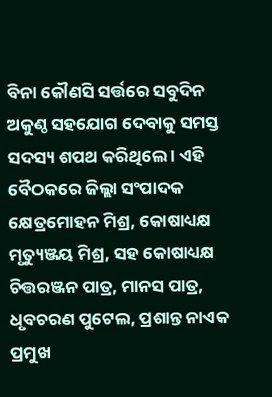ବିନା କୌଣସି ସର୍ତ୍ତରେ ସବୁଦିନ ଅକୁଣ୍ଠ ସହଯୋଗ ଦେବାକୁ ସମସ୍ତ ସଦସ୍ୟ ଶପଥ କରିଥିଲେ । ଏହି ବୈଠକରେ ଜିଲ୍ଲା ସଂପାଦକ କ୍ଷେତ୍ରମୋହନ ମିଶ୍ର, କୋଷାଧ୍ୟକ୍ଷ ମୃତ୍ୟୁଞ୍ଜୟ ମିଶ୍ର, ସହ କୋଷାଧ୍ୟକ୍ଷ ଚିତ୍ତରଞ୍ଜନ ପାତ୍ର, ମାନସ ପାତ୍ର, ଧୃବଚରଣ ପୁଟେଲ, ପ୍ରଶାନ୍ତ ନାଏକ ପ୍ରମୁଖ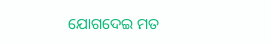ଯୋଗଦେଇ ମତ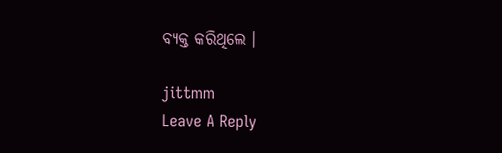ବ୍ୟକ୍ତ କରିଥିଲେ ।

jittmm
Leave A Reply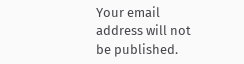Your email address will not be published.